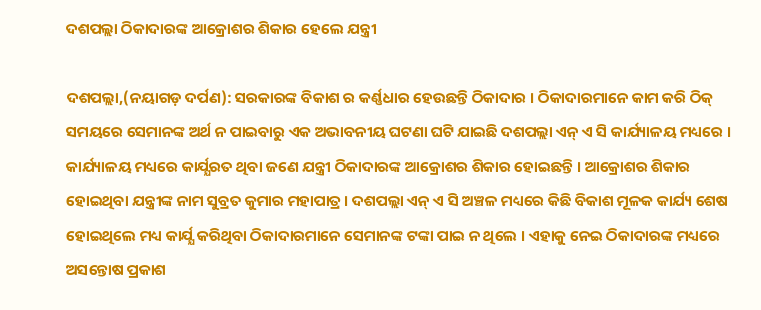ଦଶପଲ୍ଲା ଠିକାଦାରଙ୍କ ଆକ୍ରୋଶର ଶିକାର ହେଲେ ଯନ୍ତ୍ରୀ

ଦଶପଲ୍ଲା,(ନୟାଗଡ଼ ଦର୍ପଣ): ସରକାରଙ୍କ ବିକାଶ ର କର୍ଣ୍ଣଧାର ହେଉଛନ୍ତି ଠିକାଦାର । ଠିକାଦାରମାନେ କାମ କରି ଠିକ୍ ସମୟରେ ସେମାନଙ୍କ ଅର୍ଥ ନ ପାଇବାରୁ ଏକ ଅଭାବନୀୟ ଘଟଣା ଘଟି ଯାଇଛି ଦଶପଲ୍ଲା ଏନ୍ ଏ ସି କାର୍ଯ୍ୟାଳୟ ମଧ୍ୟରେ । କାର୍ଯ୍ୟାଳୟ ମଧ୍ୟରେ କାର୍ଯ୍ଯରତ ଥିବା ଜଣେ ଯନ୍ତ୍ରୀ ଠିକାଦାରଙ୍କ ଆକ୍ରୋଶର ଶିକାର ହୋଇଛନ୍ତି । ଆକ୍ରୋଶର ଶିକାର ହୋଇଥିବା ଯନ୍ତ୍ରୀଙ୍କ ନାମ ସୁବ୍ରତ କୁମାର ମହାପାତ୍ର । ଦଶପଲ୍ଲା ଏନ୍ ଏ ସି ଅଞ୍ଚଳ ମଧ୍ୟରେ କିଛି ବିକାଶ ମୂଳକ କାର୍ଯ୍ୟ ଶେଷ ହୋଇଥିଲେ ମଧ୍ୟ କାର୍ଯ୍ଯ କରିଥିବା ଠିକାଦାରମାନେ ସେମାନଙ୍କ ଟଙ୍କା ପାଇ ନ ଥିଲେ । ଏହାକୁ ନେଇ ଠିକାଦାରଙ୍କ ମଧ୍ୟରେ ଅସନ୍ତୋଷ ପ୍ରକାଶ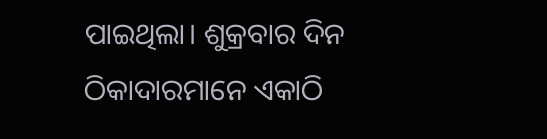ପାଇଥିଲା। ଶୁକ୍ରବାର ଦିନ ଠିକାଦାରମାନେ ଏକାଠି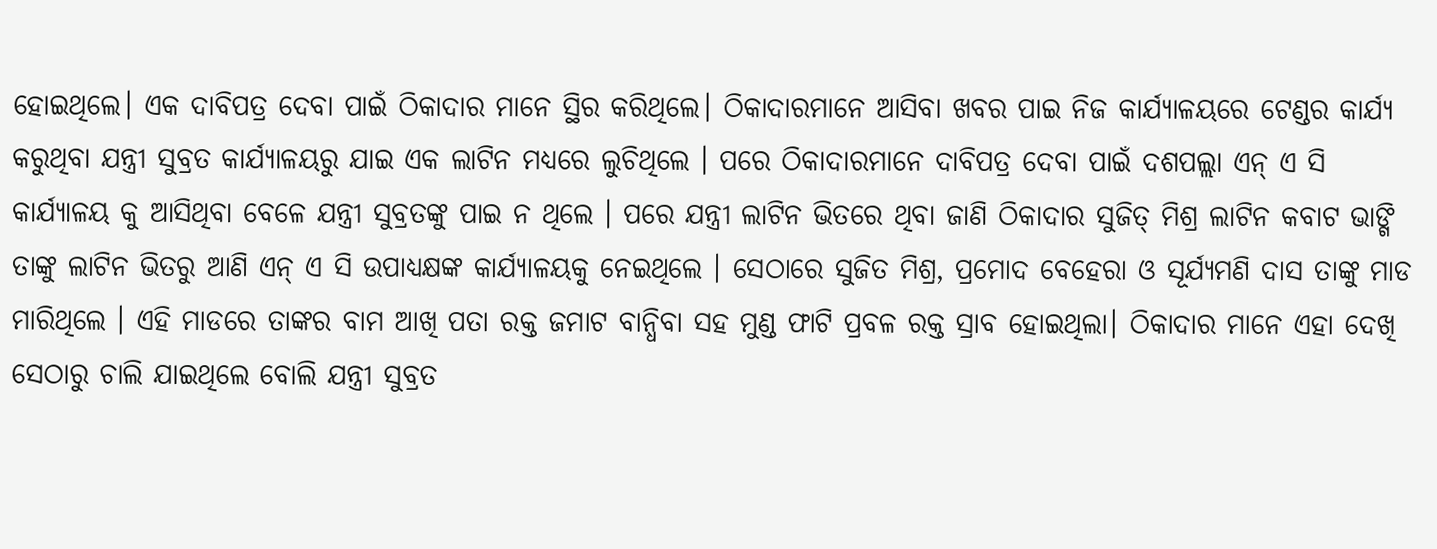ହୋଇଥିଲେ। ଏକ ଦାବିପତ୍ର ଦେବା ପାଇଁ ଠିକାଦାର ମାନେ ସ୍ଥିର କରିଥିଲେ। ଠିକାଦାରମାନେ ଆସିବା ଖବର ପାଇ ନିଜ କାର୍ଯ୍ୟାଳୟରେ ଟେଣ୍ଡର କାର୍ଯ୍ଯ କରୁଥିବା ଯନ୍ତ୍ରୀ ସୁବ୍ରତ କାର୍ଯ୍ୟାଳୟରୁ ଯାଇ ଏକ ଲାଟିନ ମଧ୍ୟରେ ଲୁଚିଥିଲେ । ପରେ ଠିକାଦାରମାନେ ଦାବିପତ୍ର ଦେବା ପାଇଁ ଦଶପଲ୍ଲା ଏନ୍ ଏ ସି କାର୍ଯ୍ୟାଳୟ କୁ ଆସିଥିବା ବେଳେ ଯନ୍ତ୍ରୀ ସୁବ୍ରତଙ୍କୁ ପାଇ ନ ଥିଲେ । ପରେ ଯନ୍ତ୍ରୀ ଲାଟିନ ଭିତରେ ଥିବା ଜାଣି ଠିକାଦାର ସୁଜିତ୍ ମିଶ୍ର ଲାଟିନ କବାଟ ଭାଙ୍ଗି ତାଙ୍କୁ ଲାଟିନ ଭିତରୁ ଆଣି ଏନ୍ ଏ ସି ଉପାଧ୍ୟକ୍ଷଙ୍କ କାର୍ଯ୍ୟାଳୟକୁ ନେଇଥିଲେ । ସେଠାରେ ସୁଜିତ ମିଶ୍ର, ପ୍ରମୋଦ ବେହେରା ଓ ସୂର୍ଯ୍ୟମଣି ଦାସ ତାଙ୍କୁ ମାଡ ମାରିଥିଲେ । ଏହି ମାଡରେ ତାଙ୍କର ବାମ ଆଖି ପତା ରକ୍ତ ଜମାଟ ବାନ୍ଧିବା ସହ ମୁଣ୍ଡ ଫାଟି ପ୍ରବଳ ରକ୍ତ ସ୍ରାବ ହୋଇଥିଲା। ଠିକାଦାର ମାନେ ଏହା ଦେଖି ସେଠାରୁ ଚାଲି ଯାଇଥିଲେ ବୋଲି ଯନ୍ତ୍ରୀ ସୁବ୍ରତ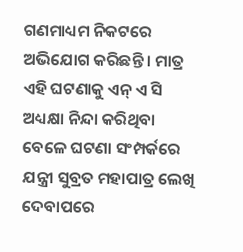ଗଣମାଧ୍ୟମ ନିକଟରେ ଅଭିଯୋଗ କରିଛନ୍ତି । ମାତ୍ର ଏହି ଘଟଣାକୁ ଏନ୍ ଏ ସି ଅଧ୍ୟକ୍ଷା ନିନ୍ଦା କରିଥିବା ବେଳେ ଘଟଣା ସଂମ୍ପର୍କରେ ଯନ୍ତ୍ରୀ ସୁବ୍ରତ ମହାପାତ୍ର ଲେଖି ଦେବାପରେ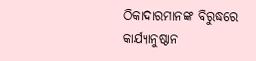ଠିକାଦାରମାନଙ୍କ ବିରୁଦ୍ଧରେ କାର୍ଯ୍ୟାନୁଷ୍ଠାନ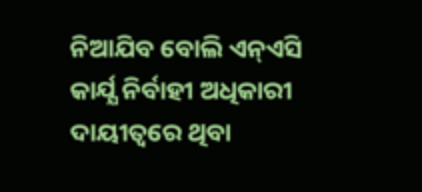ନିଆଯିବ ବୋଲି ଏନ୍ଏସି କାର୍ଯ୍ଯ ନିର୍ବାହୀ ଅଧିକାରୀ ଦାୟୀତ୍ୱରେ ଥିବା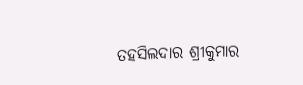ତହସିଲଦାର ଶ୍ରୀକୁମାର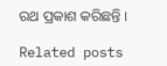ରଥ ପ୍ରକାଶ କରିଛନ୍ତି ।

Related posts